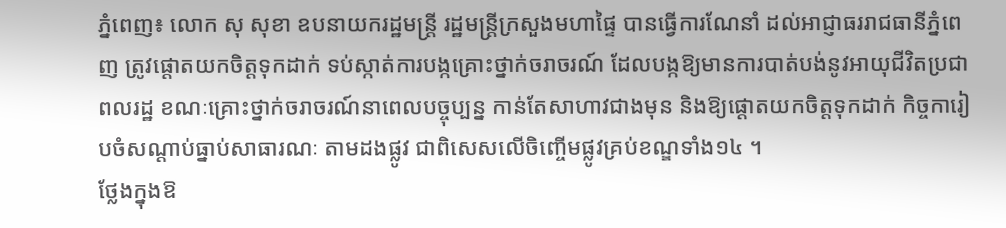ភ្នំពេញ៖ លោក សុ សុខា ឧបនាយករដ្ឋមន្ត្រី រដ្ឋមន្ត្រីក្រសួងមហាផ្ទៃ បានធ្វើការណែនាំ ដល់អាជ្ញាធររាជធានីភ្នំពេញ ត្រូវផ្តោតយកចិត្តទុកដាក់ ទប់ស្កាត់ការបង្កគ្រោះថ្នាក់ចរាចរណ៍ ដែលបង្កឱ្យមានការបាត់បង់នូវអាយុជីវិតប្រជាពលរដ្ឋ ខណៈគ្រោះថ្នាក់ចរាចរណ៍នាពេលបច្ចុប្បន្ន កាន់តែសាហាវជាងមុន និងឱ្យផ្តោតយកចិត្តទុកដាក់ កិច្ចការៀបចំសណ្តាប់ធ្នាប់សាធារណៈ តាមដងផ្លូវ ជាពិសេសលើចិញ្ចើមផ្លូវគ្រប់ខណ្ឌទាំង១៤ ។
ថ្លែងក្នុងឱ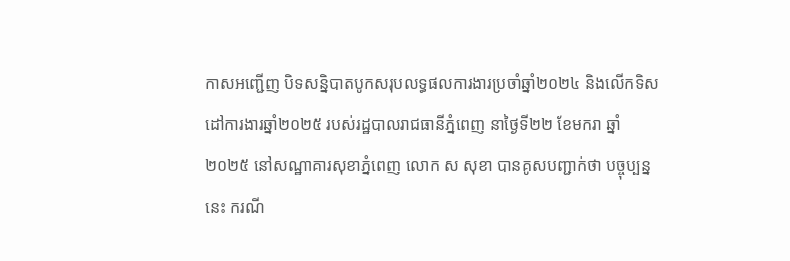កាសអញ្ជើញ បិទសន្និបាតបូកសរុបលទ្ធផលការងារប្រចាំឆ្នាំ២០២៤ និងលើកទិសដៅការងារឆ្នាំ២០២៥ របស់រដ្ឋបាលរាជធានីភ្នំពេញ នាថ្ងៃទី២២ ខែមករា ឆ្នាំ២០២៥ នៅសណ្ឋាគារសុខាភ្នំពេញ លោក ស សុខា បានគូសបញ្ជាក់ថា បច្ចុប្បន្ននេះ ករណី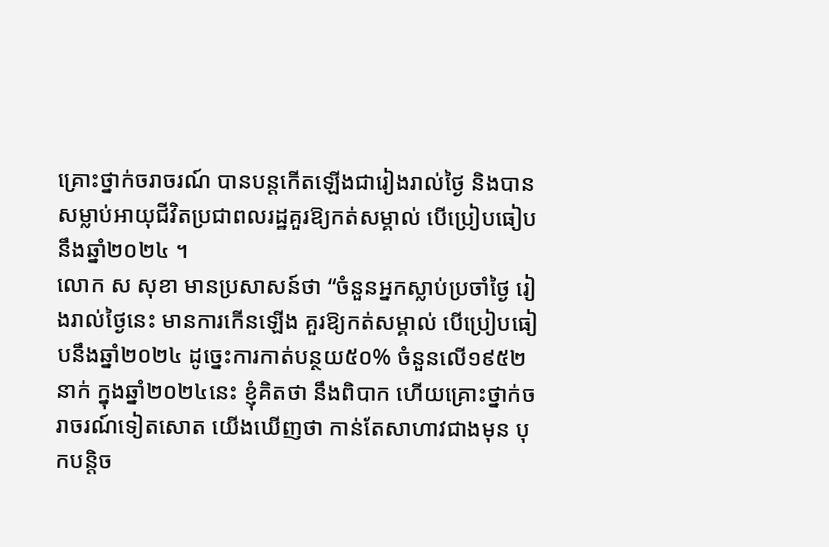គ្រោះថ្នាក់ចរាចរណ៍ បានបន្តកើតឡើងជារៀងរាល់ថ្ងៃ និងបានសម្លាប់អាយុជីវិតប្រជាពលរដ្ឋគួរឱ្យកត់សម្គាល់ បើប្រៀបធៀបនឹងឆ្នាំ២០២៤ ។
លោក ស សុខា មានប្រសាសន៍ថា “ចំនួនអ្នកស្លាប់ប្រចាំថ្ងៃ រៀងរាល់ថ្ងៃនេះ មានការកើនឡើង គួរឱ្យកត់សម្គាល់ បើប្រៀបធៀបនឹងឆ្នាំ២០២៤ ដូច្នេះការកាត់បន្ថយ៥០% ចំនួនលើ១៩៥២នាក់ ក្នុងឆ្នាំ២០២៤នេះ ខ្ញុំគិតថា នឹងពិបាក ហើយគ្រោះថ្នាក់ចរាចរណ៍ទៀតសោត យើងឃើញថា កាន់តែសាហាវជាងមុន បុកបន្តិច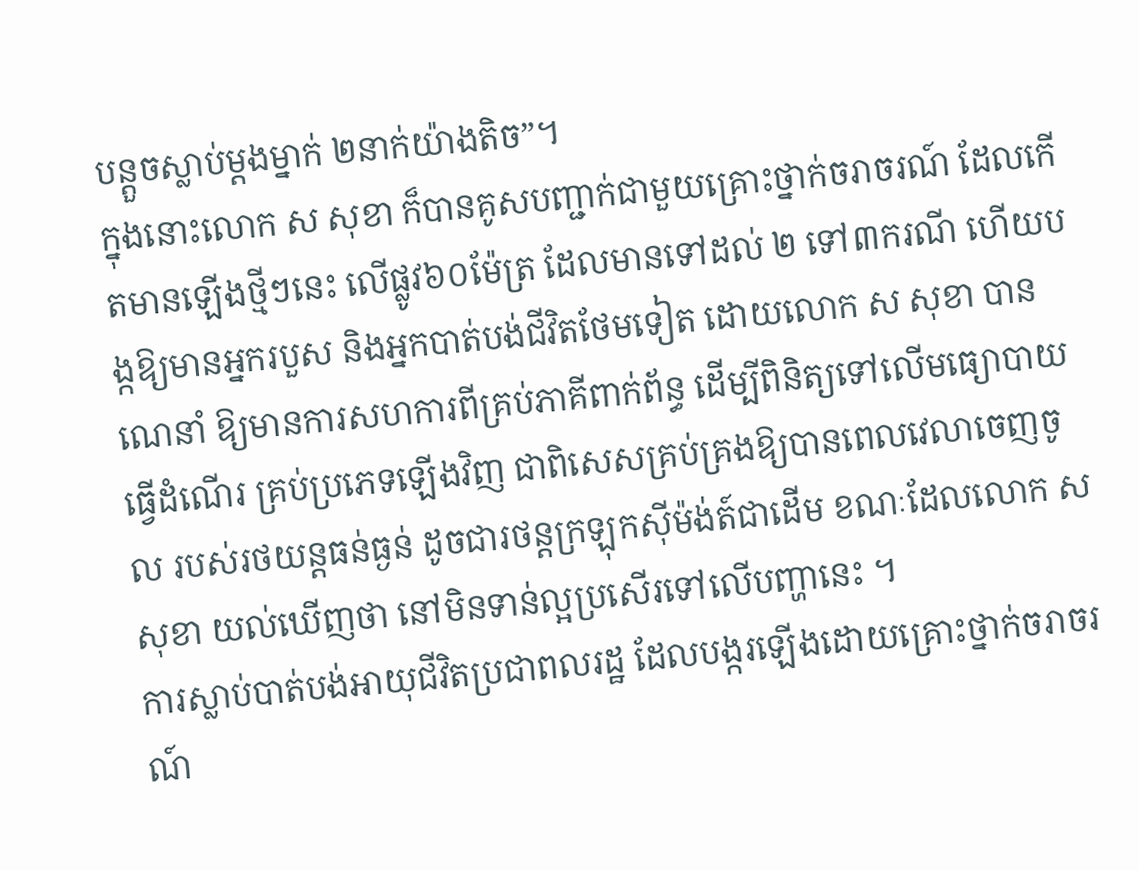បន្តួចស្លាប់ម្តងម្នាក់ ២នាក់យ៉ាងតិច”។
ក្នុងនោះលោក ស សុខា ក៏បានគូសបញ្ជាក់ជាមួយគ្រោះថ្នាក់ចរាចរណ៍ ដែលកើតមានឡើងថ្មីៗនេះ លើផ្លូវ៦០ម៉ែត្រ ដែលមានទៅដល់ ២ ទៅ៣ករណី ហើយបង្កឱ្យមានអ្នករបួស និងអ្នកបាត់បង់ជីវិតថែមទៀត ដោយលោក ស សុខា បានណេនាំ ឱ្យមានការសហការពីគ្រប់ភាគីពាក់ព័ន្ធ ដើម្បីពិនិត្យទៅលើមធ្យោបាយធ្វើដំណើរ គ្រប់ប្រភេទឡើងវិញ ជាពិសេសគ្រប់គ្រងឱ្យបានពេលវេលាចេញចូល របស់រថយន្តធន់ធ្ងន់ ដូចជារថន្តក្រឡុកស៊ីម៉ង់ត៍ជាដើម ខណៈដែលលោក ស សុខា យល់ឃើញថា នៅមិនទាន់ល្អប្រសើរទៅលើបញ្ហានេះ ។
ការស្លាប់បាត់បង់អាយុជីវិតប្រជាពលរដ្ឋ ដែលបង្ករឡើងដោយគ្រោះថ្នាក់ចរាចរណ៍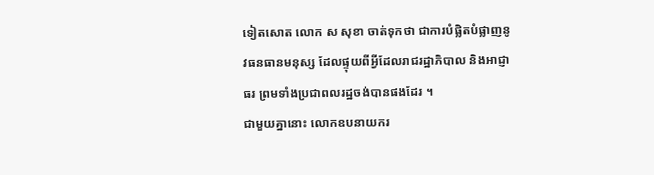ទៀតសោត លោក ស សុខា ចាត់ទុកថា ជាការបំផ្លិតបំផ្លាញនូវធនធានមនុស្ស ដែលផ្ទុយពីអ្វីដែលរាជរដ្ឋាភិបាល និងអាជ្ញាធរ ព្រមទាំងប្រជាពលរដ្ឋចង់បានផងដែរ ។
ជាមួយគ្នានោះ លោកឧបនាយករ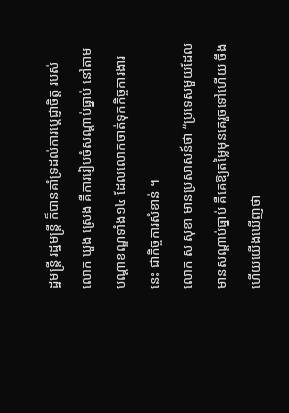ដ្ឋមន្ត្រី រដ្ឋមន្ត្រី ក៏បានគាំទ្រដល់ការប្តេជ្ញាចិត្ត របស់ លោក ឃួង ស្រេង គឺការរៀបចំសណ្តាប់ធ្នាប់ នៅតាមបណ្តាខណ្ឌទាំង១៤ ដែលលោកចាត់ទុកកិច្ចការងារនេះ ជាកិច្ចការសំខាន់ ។
លោក ស សុខា មានប្រសាសន៍ថា “ប្រទេសមួយដែលមានសណ្តាប់ធ្នាប់ គឺគេឱ្យតម្លៃមុនគេរួចទៅហើយ ចឹងហើយយើងឃើញថា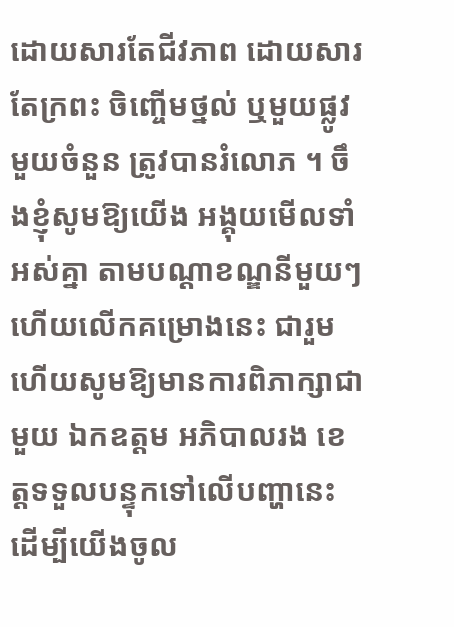ដោយសារតែជីវភាព ដោយសារតែក្រពះ ចិញ្ចើមថ្នល់ ឬមួយផ្លូវមួយចំនួន ត្រូវបានរំលោភ ។ ចឹងខ្ញុំសូមឱ្យយើង អង្គុយមើលទាំអស់គ្នា តាមបណ្តាខណ្ឌនីមួយៗ ហើយលើកគម្រោងនេះ ជារួម ហើយសូមឱ្យមានការពិភាក្សាជាមួយ ឯកឧត្តម អភិបាលរង ខេត្តទទួលបន្ទុកទៅលើបញ្ហានេះ ដើម្បីយើងចូល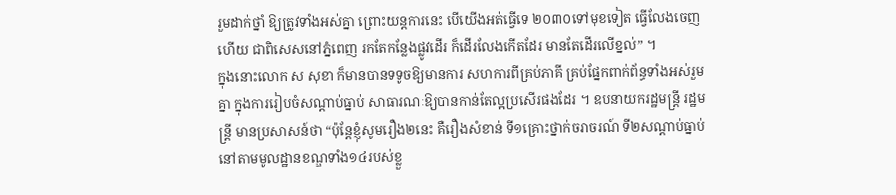រួមដាក់ថ្នាំ ឱ្យត្រូវទាំងអស់គ្នា ព្រោះយន្តការនេះ បើយើងអត់ធ្វើទេ ២០៣០ទៅមុខទៀត ធ្វើលែងចេញហើយ ជាពិសេសនៅភ្នំពេញ រកតែកន្លែងផ្លូវដើរ ក៏ដើរលែងកើតដែរ មានតែដើរលើខ្នល់” ។
ក្នុងនោះលោក ស សុខា ក៏មានបានទទូចឱ្យមានការ សហការពីគ្រប់ភាគី គ្រប់ផ្នែកពាក់ព័ន្ធទាំងអស់រួមគ្នា ក្នុងការរៀបចំសណ្តាប់ធ្នាប់ សាធារណៈឱ្យបានកាន់តែល្អប្រសើរផងដែរ ។ ឧបនាយករដ្ឋមន្ត្រី រដ្ឋមន្ត្រី មានប្រសាសន៍ថា “ប៉ុន្តែខ្ញុំសូមរឿង២នេះ គឺរឿងសំខាន់ ទី១គ្រោះថ្នាក់ចរាចរណ៍ ទី២សណ្តាប់ធ្នាប់នៅតាមមូលដ្ឋានខណ្ឌទាំង១៤របស់ខ្លួ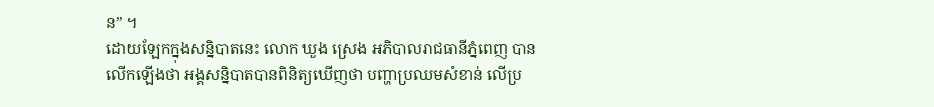ន” ។
ដោយឡែកក្នុងសន្និបាតនេះ លោក ឃួង ស្រេង អភិបាលរាជធានីភ្នំពេញ បានលើកឡើងថា អង្គសន្និបាតបានពិនិត្យឃើញថា បញ្ហាប្រឈមសំខាន់ លើប្រ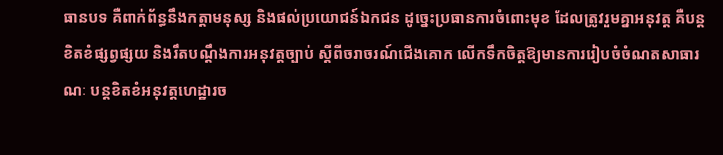ធានបទ គឺពាក់ព័ន្ធនឹងកត្តាមនុស្ស និងផល់ប្រយោជន៍ឯកជន ដូច្នេះប្រធានការចំពោះមុខ ដែលត្រូវរួមគ្នាអនុវត្ត គឺបន្តខិតខំផ្សព្វផ្សយ និងរឹតបណ្តឹងការអនុវត្តច្បាប់ ស្តីពីចរាចរណ៍ជើងគោក លើកទឹកចិត្តឱ្យមានការរៀបចំចំណតសាធារណៈ បន្តខិតខំអនុវត្តហេដ្ឋារច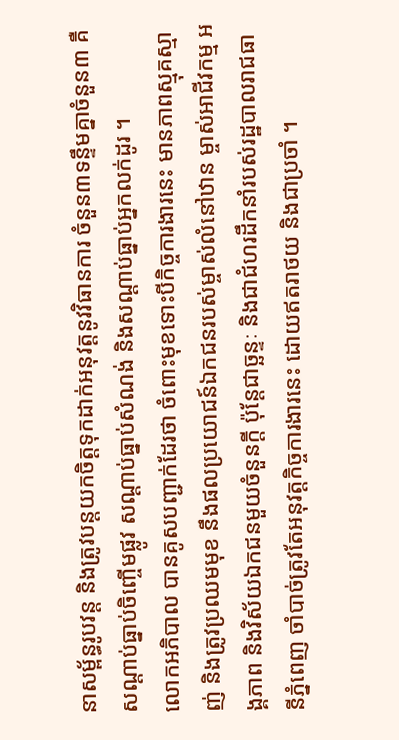នាសម្ព័ន្ធរូបវន្ត និងត្រូវបន្តយកចិត្តទុកដាក់អនុវត្តនូវវិធានការ ចំនួន៣ទន្ទឹមគ្នាចំនួន៣ គឺសណ្តាប់ធ្នាប់ចិញ្ចើមផ្លូវ សណ្តាប់ធ្នាប់សំណង់ និងសណ្តាប់ធ្នាប់អ្នកលក់ដូរ ។
លោកអភិបាល បានគូសបញ្ជាក់ដែរថា ចំពោះមុខទោះបីកិច្ចការងារនេះ មានភាពស្មុគស្មាញ់ និងត្រូវប្រឈមមុខ នឹងផលប្រយោជន៍ឯកជនរបស់ម្ចាស់លំនៅឋាន ម្ចាស់អាជីវកម្ម អង្គភាព និងវិស័យឯកជនមួយចំនួនក្តី ប៉ុន្តែជាច្ឆន្ទៈ និងជាជំហរដឹកនាំរបស់រដ្ឋបាលរាជធានីភ្នំពេញ ចាំបាច់ត្រូវតែអនុវត្តកិច្ចការងារនេះ ដោយឥតរាថយ និងជាប្រចាំ ។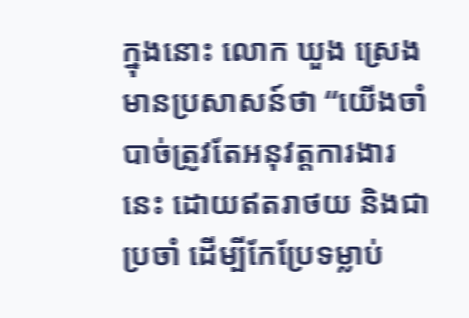ក្នុងនោះ លោក ឃួង ស្រេង មានប្រសាសន៍ថា “យើងចាំបាច់ត្រូវតែអនុវត្តការងារនេះ ដោយឥតរាថយ និងជាប្រចាំ ដើម្បីកែប្រែទម្លាប់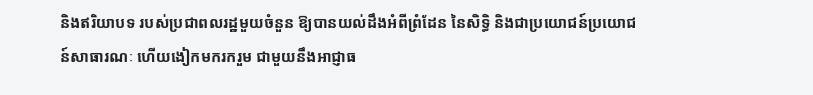និងឥរិយាបទ របស់ប្រជាពលរដ្ឋមួយចំនួន ឱ្យបានយល់ដឹងអំពីព្រំដែន នៃសិទ្ធិ និងជាប្រយោជន៍ប្រយោជន៍សាធារណៈ ហើយងៀកមករករួម ជាមួយនឹងអាជ្ញាធ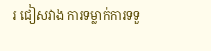រ ជៀសវាង ការទម្លាក់ការទទួ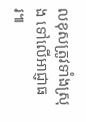លខុសត្រូវទាំងស្រុង ទៅលើអាជ្ញាធរ៕